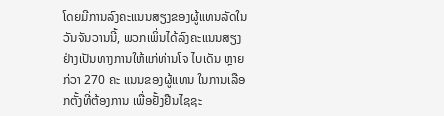ໂດຍມີການລົງຄະແນນສຽງຂອງຜູ້ແທນລັດໃນວັນຈັນວານນີ້, ພວກເພິ່ນໄດ້ລົງຄະແນນສຽງຢ່າງເປັນທາງການໃຫ້ແກ່ທ່ານໂຈ ໄບເດັນ ຫຼາຍກ່ວາ 270 ຄະ ແນນຂອງຜູ້ແທນ ໃນການເລືອກຕັ້ງທີ່ຕ້ອງການ ເພື່ອຢັ້ງຢືນໄຊຊະ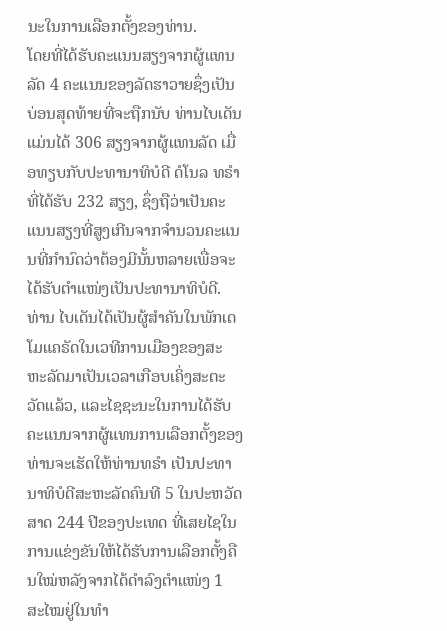ນະໃນການເລືອກຕັ້ງຂອງທ່ານ.
ໂດຍທີ່ໄດ້ຮັບຄະແນນສຽງຈາກຜູ້ແທນລັດ 4 ຄະແນນຂອງລັດຮາວາຍຊຶ່ງເປັນບ່ອນສຸດທ້າຍທີ່ຈະຖືກນັບ ທ່ານໄບເດັນແມ່ນໄດ້ 306 ສຽງຈາກຜູ້ແທນລັດ ເມື່ອທຽບກັບປະທານາທິບໍດີ ດໍໂນລ ທຣໍາທີ່ໄດ້ຮັບ 232 ສຽງ, ຊຶ່ງຖືວ່າເປັນຄະແນນສຽງທີ່ສູງເກີນຈາກຈໍານວນຄະແນນທີ່ກໍານົດວ່າຕ້ອງມີນັ້ນຫລາຍເພື່ອຈະໄດ້ຮັບຕຳແໜ່ງເປັນປະທານາທິບໍດີ.
ທ່ານ ໄບເດັນໄດ້ເປັນຜູ້ສໍາຄັນໃນພັກເດໂມແຄຣັດໃນເວທີການເມືອງຂອງສະ ຫະລັດມາເປັນເວລາເກືອບເຄິ່ງສະຕະວັດແລ້ວ, ແລະໄຊຊະນະໃນການໄດ້ຮັບຄະແນນຈາກຜູ້ແທນການເລືອກຕັ້ງຂອງທ່ານຈະເຮັດໃຫ້ທ່ານທຣໍາ ເປັນປະທາ ນາທິບໍດີສະຫະລັດຄົນທີ 5 ໃນປະຫວັດສາດ 244 ປີຂອງປະເທດ ທີ່ເສຍໄຊໃນການແຂ່ງຂັນໃຫ້ໄດ້ຮັບການເລືອກຕັ້ງຄືນໃໝ່ຫລັງຈາກໄດ້ດໍາລົງຕໍາແໜ່ງ 1 ສະໄໝຢູ່ໃນທໍາ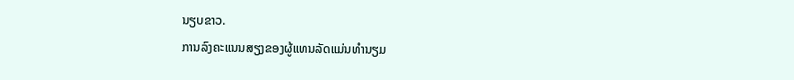ນຽບຂາວ.
ການລົງຄະແນນສຽງຂອງຜູ້ແທນລັດແມ່ນທໍານຽມ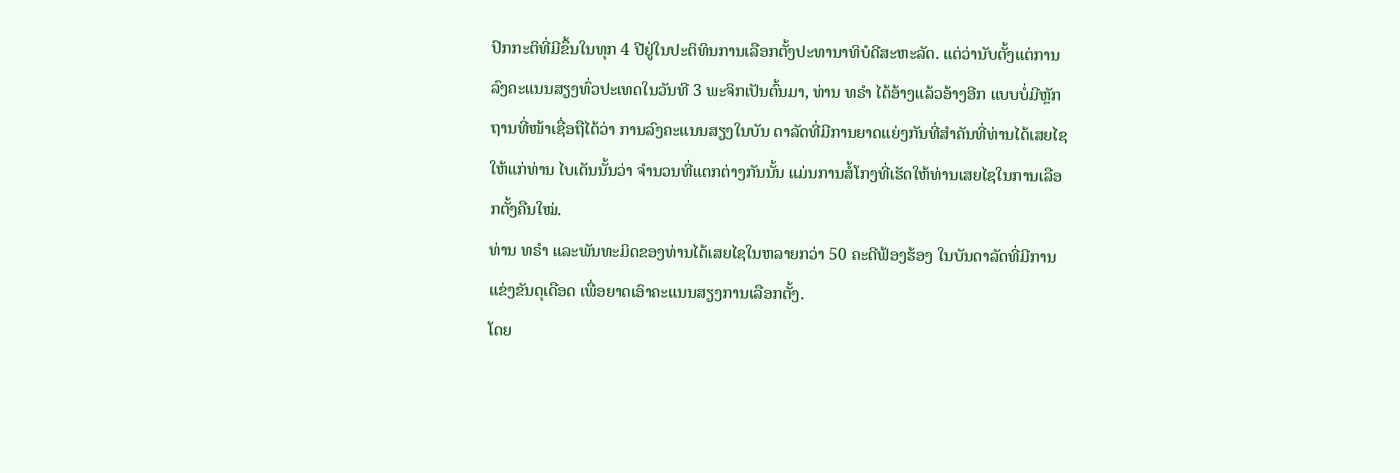ປົກກະຕິທີ່ມີຂຶ້ນໃນທຸກ 4 ປີຢູ່ໃນປະຕິທິນການເລືອກຕັ້ງປະທານາທິບໍດີສະຫະລັດ. ແຕ່ວ່ານັບຕັ້ງແຕ່ການລົງຄະແນນສຽງທົ່ວປະເທດໃນວັນທີ 3 ພະຈິກເປັນຕົ້ນມາ, ທ່ານ ທຣໍາ ໄດ້ອ້າງແລ້ວອ້າງອີກ ແບບບໍ່ມີຫຼັກຖານທີ່ໜ້າເຊື່ອຖືໄດ້ວ່າ ການລົງຄະແນນສຽງໃນບັນ ດາລັດທີ່ມີການຍາດແຍ່ງກັນທີ່ສຳຄັນທີ່ທ່ານໄດ້ເສຍໄຊໃຫ້ແກ່ທ່ານ ໄບເດັນນັ້ນວ່າ ຈຳນວນທີ່ແຕກຕ່າງກັນນັ້ນ ແມ່ນການສໍ້ໂກງທີ່ເຮັດໃຫ້ທ່ານເສຍໄຊໃນການເລືອກຕັ້ງຄືນໃໝ່.
ທ່ານ ທຣໍາ ແລະພັນທະມິດຂອງທ່ານໄດ້ເສຍໄຊໃນຫລາຍກວ່າ 50 ຄະດີຟ້ອງຮ້ອງ ໃນບັນດາລັດທີ່ມີການແຂ່ງຂັນດຸເດືອດ ເພື່ອຍາດເອົາຄະແນນສຽງການເລືອກຕັ້ງ.
ໂດຍ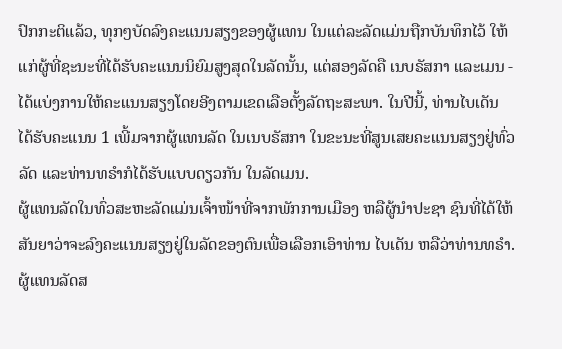ປົກກະຕິແລ້ວ, ທຸກໆບັດລົງຄະແນນສຽງຂອງຜູ້ແທນ ໃນແຕ່ລະລັດແມ່ນຖືກບັນທຶກໄວ້ ໃຫ້ແກ່ຜູ້ທີ່ຊະນະທີ່ໄດ້ຮັບຄະແນນນິຍົມສູງສຸດໃນລັດນັ້ນ, ແຕ່ສອງລັດຄື ເນບຣັສກາ ແລະເມນ - ໄດ້ແບ່ງການໃຫ້ຄະແນນສຽງໂດຍອີງຕາມເຂດເລືອຕັ້ງລັດຖະສະພາ. ໃນປີນີ້, ທ່ານໄບເດັນ ໄດ້ຮັບຄະແນນ 1 ເພີ້ມຈາກຜູ້ແທນລັດ ໃນເນບຣັສກາ ໃນຂະນະທີ່ສູນເສຍຄະແນນສຽງຢູ່ທົ່ວລັດ ແລະທ່ານທຣໍາກໍໄດ້ຮັບແບບດຽວກັນ ໃນລັດເມນ.
ຜູ້ແທນລັດໃນທົ່ວສະຫະລັດແມ່ນເຈົ້າໜ້າທີ່ຈາກພັກການເມືອງ ຫລືຜູ້ນຳປະຊາ ຊົນທີ່ໄດ້ໃຫ້ສັນຍາວ່າຈະລົງຄະແນນສຽງຢູ່ໃນລັດຂອງຕົນເພື່ອເລືອກເອົາທ່ານ ໄບເດັນ ຫລືວ່າທ່ານທຣໍາ. ຜູ້ແທນລັດສ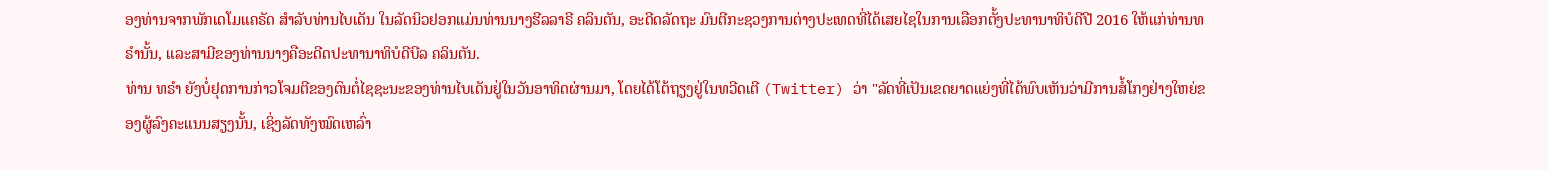ອງທ່ານຈາກພັກເດໂມແຄຣັດ ສຳລັບທ່ານໄບເດັນ ໃນລັດນິວຢອກແມ່ນທ່ານນາງຮີລລາຣີ ຄລິນຕັນ, ອະດີດລັດຖະ ມົນຕີກະຊວງການຕ່າງປະເທດທີ່ໄດ້ເສຍໄຊໃນການເລືອກຕັ້ງປະທານາທິບໍດີປີ 2016 ໃຫ້ແກ່ທ່ານທຣໍານັ້ນ, ແລະສາມີຂອງທ່ານນາງຄືອະດີດປະທານາທິບໍດີບີລ ຄລິນຕັນ.
ທ່ານ ທຣໍາ ຍັງບໍ່ຢຸດການກ່າວໂຈມຕີຂອງຕົນຕໍ່ໄຊຊະນະຂອງທ່ານໄບເດັນຢູ່ໃນວັນອາທິດຜ່ານມາ, ໂດຍໄດ້ໂຕ້ຖຽງຢູ່ໃນທວີດເຕີ (Twitter) ວ່າ "ລັດທີ່ເປັນເຂດຍາດແຍ່ງທີ່ໄດ້ພົບເຫັນວ່າມີການສໍ້ໂກງຢ່າງໃຫຍ່ຂອງຜູ້ລົງຄະແນນສຽງນັ້ນ, ເຊິ່ງລັດທັງໝົດເຫລົ່າ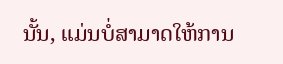ນັ້ນ, ແມ່ນບໍ່ສາມາດໃຫ້ການ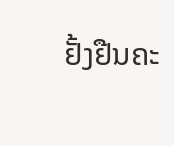ຢັ້ງຢືນຄະ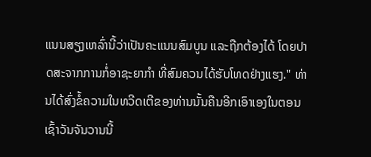ແນນສຽງເຫລົ່ານີ້ວ່າເປັນຄະແນນສົມບູນ ແລະຖືກຕ້ອງໄດ້ ໂດຍປາດສະຈາກການກໍ່ອາຊະຍາກໍາ ທີ່ສົມຄວນໄດ້ຮັບໂທດຢ່າງແຮງ." ທ່ານໄດ້ສົ່ງຂໍ້ຄວາມໃນທວີດເຕີຂອງທ່ານນັ້ນຄືນອີກເອົາເອງໃນຕອນເຊົ້າວັນຈັນວານນີ້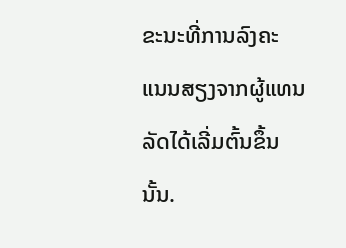ຂະນະທີ່ການລົງຄະ ແນນສຽງຈາກຜູ້ແທນລັດໄດ້ເລີ່ມຕົ້ນຂຶ້ນນັ້ນ.